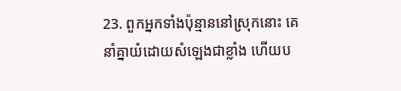23. ពួកអ្នកទាំងប៉ុន្មាននៅស្រុកនោះ គេនាំគ្នាយំដោយសំឡេងជាខ្លាំង ហើយប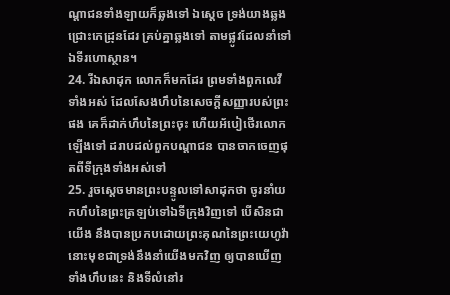ណ្តាជនទាំងឡាយក៏ឆ្លងទៅ ឯស្តេច ទ្រង់យាងឆ្លងជ្រោះកេដ្រុនដែរ គ្រប់គ្នាឆ្លងទៅ តាមផ្លូវដែលនាំទៅឯទីរហោស្ថាន។
24. រីឯសាដុក លោកក៏មកដែរ ព្រមទាំងពួកលេវីទាំងអស់ ដែលសែងហឹបនៃសេចក្តីសញ្ញារបស់ព្រះផង គេក៏ដាក់ហឹបនៃព្រះចុះ ហើយអ័បៀថើរលោកឡើងទៅ ដរាបដល់ពួកបណ្តាជន បានចាកចេញផុតពីទីក្រុងទាំងអស់ទៅ
25. រួចស្តេចមានព្រះបន្ទូលទៅសាដុកថា ចូរនាំយកហឹបនៃព្រះត្រឡប់ទៅឯទីក្រុងវិញទៅ បើសិនជាយើង នឹងបានប្រកបដោយព្រះគុណនៃព្រះយេហូវ៉ា នោះមុខជាទ្រង់នឹងនាំយើងមកវិញ ឲ្យបានឃើញទាំងហឹបនេះ និងទីលំនៅរ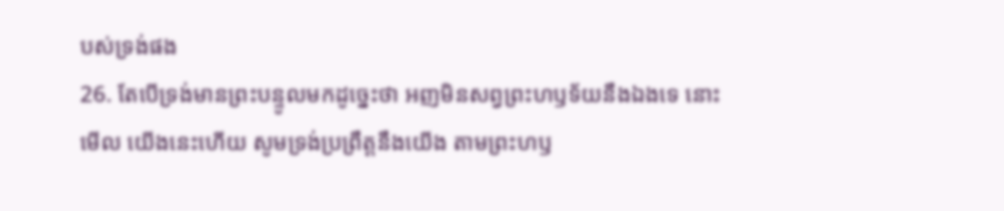បស់ទ្រង់ផង
26. តែបើទ្រង់មានព្រះបន្ទូលមកដូច្នេះថា អញមិនសព្វព្រះហឫទ័យនឹងឯងទេ នោះមើល យើងនេះហើយ សូមទ្រង់ប្រព្រឹត្តនឹងយើង តាមព្រះហឫ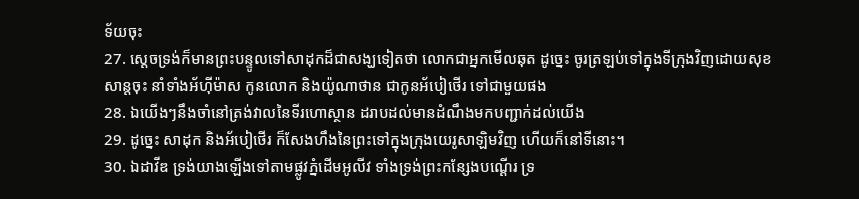ទ័យចុះ
27. ស្តេចទ្រង់ក៏មានព្រះបន្ទូលទៅសាដុកដ៏ជាសង្ឃទៀតថា លោកជាអ្នកមើលឆុត ដូច្នេះ ចូរត្រឡប់ទៅក្នុងទីក្រុងវិញដោយសុខសាន្តចុះ នាំទាំងអ័ហ៊ីម៉ាស កូនលោក និងយ៉ូណាថាន ជាកូនអ័បៀថើរ ទៅជាមួយផង
28. ឯយើងៗនឹងចាំនៅត្រង់វាលនៃទីរហោស្ថាន ដរាបដល់មានដំណឹងមកបញ្ជាក់ដល់យើង
29. ដូច្នេះ សាដុក និងអ័បៀថើរ ក៏សែងហឹងនៃព្រះទៅក្នុងក្រុងយេរូសាឡិមវិញ ហើយក៏នៅទីនោះ។
30. ឯដាវីឌ ទ្រង់យាងឡើងទៅតាមផ្លូវភ្នំដើមអូលីវ ទាំងទ្រង់ព្រះកន្សែងបណ្តើរ ទ្រ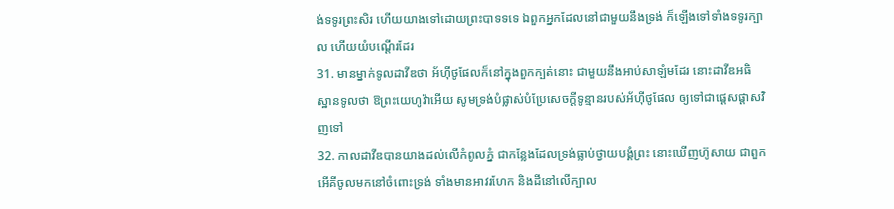ង់ទទូរព្រះសិរ ហើយយាងទៅដោយព្រះបាទទទេ ឯពួកអ្នកដែលនៅជាមួយនឹងទ្រង់ ក៏ឡើងទៅទាំងទទូរក្បាល ហើយយំបណ្តើរដែរ
31. មានម្នាក់ទូលដាវីឌថា អ័ហ៊ីថូផែលក៏នៅក្នុងពួកក្បត់នោះ ជាមួយនឹងអាប់សាឡំមដែរ នោះដាវីឌអធិស្ឋានទូលថា ឱព្រះយេហូវ៉ាអើយ សូមទ្រង់បំផ្លាស់បំប្រែសេចក្តីទូន្មានរបស់អ័ហ៊ីថូផែល ឲ្យទៅជាផ្តេសផ្តាសវិញទៅ
32. កាលដាវីឌបានយាងដល់លើកំពូលភ្នំ ជាកន្លែងដែលទ្រង់ធ្លាប់ថ្វាយបង្គំព្រះ នោះឃើញហ៊ូសាយ ជាពួកអើគីចូលមកនៅចំពោះទ្រង់ ទាំងមានអាវរហែក និងដីនៅលើក្បាល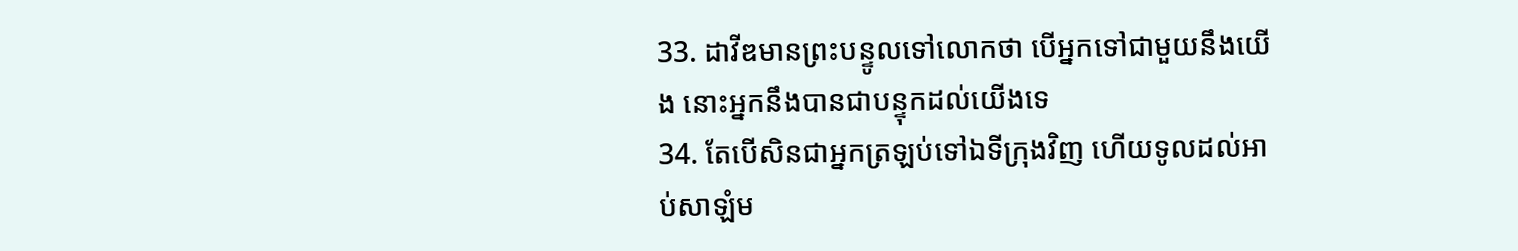33. ដាវីឌមានព្រះបន្ទូលទៅលោកថា បើអ្នកទៅជាមួយនឹងយើង នោះអ្នកនឹងបានជាបន្ទុកដល់យើងទេ
34. តែបើសិនជាអ្នកត្រឡប់ទៅឯទីក្រុងវិញ ហើយទូលដល់អាប់សាឡំម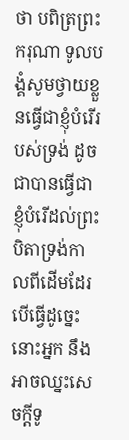ថា បពិត្រព្រះករុណា ទូលបង្គំសូមថ្វាយខ្លួនធ្វើជាខ្ញុំបំរើរបស់ទ្រង់ ដូចជាបានធ្វើជាខ្ញុំបំរើដល់ព្រះបិតាទ្រង់កាលពីដើមដែរ បើធ្វើដូច្នេះ នោះអ្នក នឹងអាចឈ្នះសេចក្តីទូ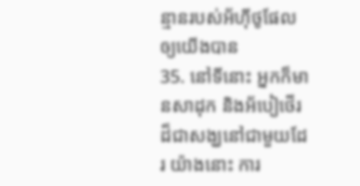ន្មានរបស់អ័ហ៊ីថូផែលឲ្យយើងបាន
35. នៅទីនោះ អ្នកក៏មានសាដុក និងអ័បៀថើរដ៏ជាសង្ឃនៅជាមួយដែរ យ៉ាងនោះ ការ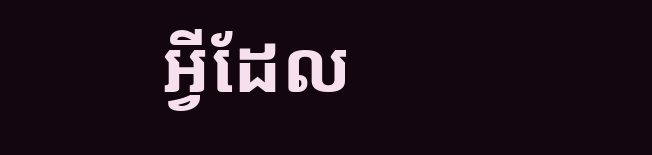អ្វីដែល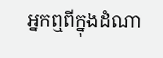អ្នកឮពីក្នុងដំណា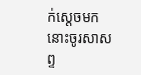ក់ស្តេចមក នោះចូរសាសព្ទ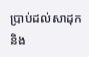ប្រាប់ដល់សាដុក និង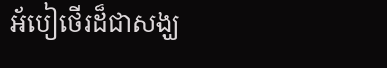អ័បៀថើរដ៏ជាសង្ឃ